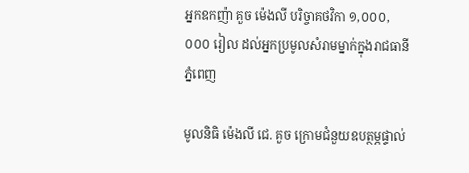អ្នកឧកញ៉ា គួច ម៉េងលី បរិច្ចាគថវិកា ១,០០០,០០០ រៀល ដល់អ្នកប្រមូលសំរាមម្នាក់ក្នុងរាជធានីភ្នំពេញ

មូលនិធិ ម៉េងលី ជេ. គួច ក្រោមជំនួយឧបត្ថម្ភផ្ទាល់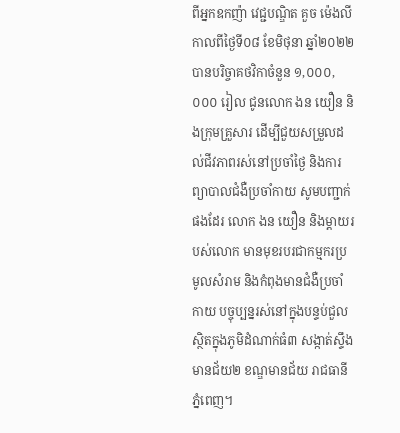ពីអ្នកឧកញ៉ា វេជ្ជបណ្ឌិត គួច ម៉េងលី កាលពីថ្ងៃទី០៨ ខែមិថុនា ឆ្នាំ២០២២ បានបរិច្ចាគថវិកាចំនួន ១,០០០,០០០ រៀល ជូនលោក ងន យឿន និងក្រុមគ្រួសារ ដើម្បីជួយសម្រួលដល់ជីវភាពរស់នៅប្រចាំថ្ងៃ និងការព្យាបាលជំងឺប្រចាំកាយ សូមបញ្ជាក់ផងដែរ លោក ងន យឿន និងម្តាយរបស់លោក មានមុខរបរជាកម្មករប្រមូលសំរាម និងកំពុងមានជំងឺប្រចាំកាយ បច្ចុប្បន្នរស់នៅក្នុងបន្ទប់ជួល ស្ថិតក្នុងភូមិដំណាក់ធំ៣ សង្កាត់ស្ទឹងមានជ័យ២ ខណ្ឌមានជ័យ រាជធានីភ្នំពេញ។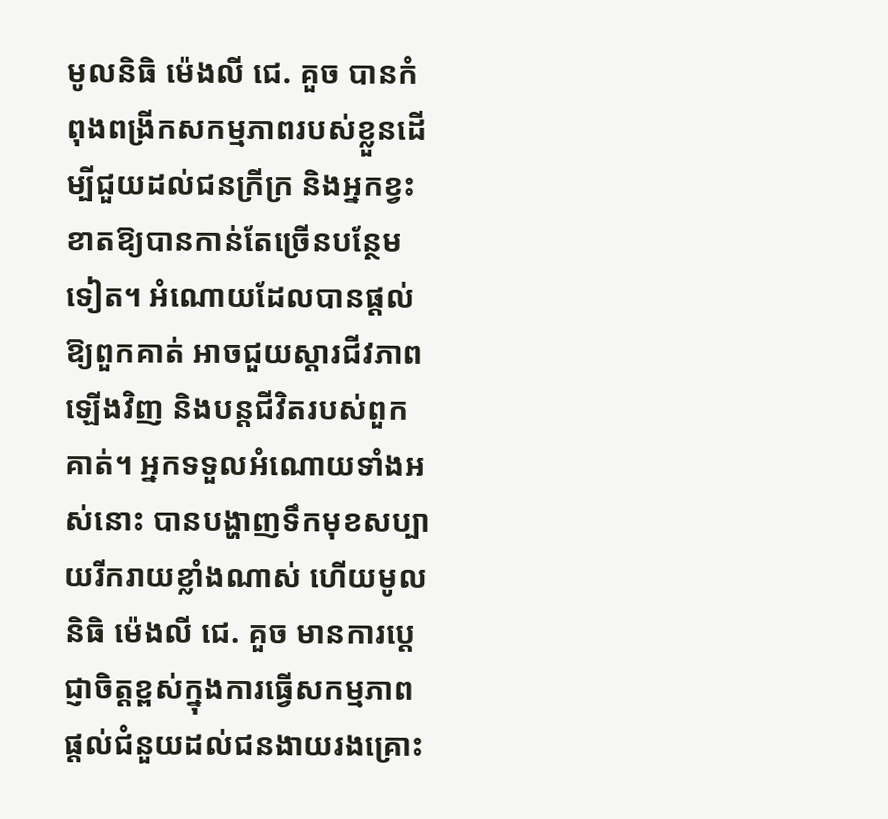មូលនិធិ ម៉េងលី ជេ. គួច បានកំពុងពង្រីកសកម្មភាពរបស់ខ្លួនដើម្បីជួយដល់ជនក្រីក្រ និងអ្នកខ្វះខាតឱ្យបានកាន់តែច្រើនបន្ថែមទៀត។ អំណោយដែលបានផ្តល់ឱ្យពួកគាត់ អាចជួយស្តារជីវភាពឡើងវិញ និងបន្តជីវិតរបស់ពួកគាត់។ អ្នកទទួលអំណោយទាំងអស់នោះ បានបង្ហាញទឹកមុខសប្បាយរីករាយខ្លាំងណាស់ ហើយមូលនិធិ ម៉េងលី ជេ. គួច មានការប្តេជ្ញាចិត្តខ្ពស់ក្នុងការធ្វើសកម្មភាពផ្តល់ជំនួយដល់ជនងាយរងគ្រោះ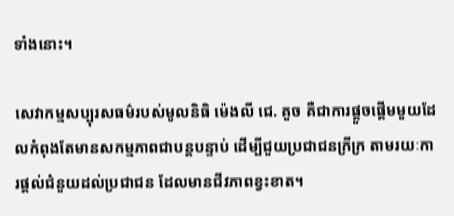ទាំងនោះ។

សេវាកម្មសប្បុរសធម៌របស់មូលនិធិ ម៉េងលី ជេ. គួច គឺជាការផ្តួចផ្តើមមួយដែលកំពុងតែមានសកម្មភាពជាបន្តបន្ទាប់ ដើម្បីជួយប្រជាជនក្រីក្រ តាមរយៈការផ្តល់ជំនួយដល់ប្រជាជន ដែលមានជីវភាពខ្វះខាត។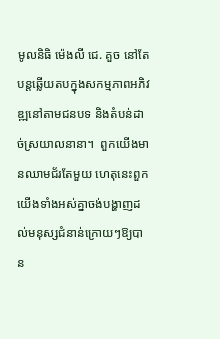មូលនិធិ ម៉េងលី ជេ. គួច នៅតែបន្តឆ្លើយតបក្នុងសកម្មភាពអភិវឌ្ឍនៅតាមជនបទ និងតំបន់ដាច់ស្រយាលនានា។  ពួកយើងមានឈាមជ័រតែមួយ ហេតុនេះពួកយើងទាំងអស់គ្នាចង់បង្ហាញដល់មនុស្សជំនាន់ក្រោយៗឱ្យបាន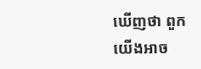ឃើញថា ពួកយើងអាច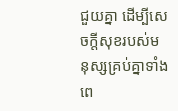ជួយគ្នា ដើម្បីសេចក្តីសុខរបស់មនុស្សគ្រប់គ្នាទាំងពេ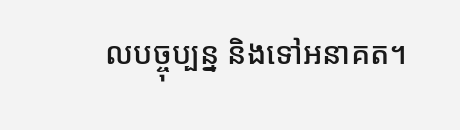លបច្ចុប្បន្ន និងទៅអនាគត។